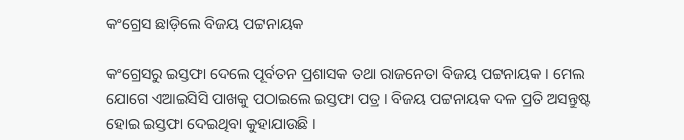କଂଗ୍ରେସ ଛାଡ଼ିଲେ ବିଜୟ ପଟ୍ଟନାୟକ

କଂଗ୍ରେସରୁ ଇସ୍ତଫା ଦେଲେ ପୂର୍ବତନ ପ୍ରଶାସକ ତଥା ରାଜନେତା ବିଜୟ ପଟ୍ଟନାୟକ । ମେଲ ଯୋଗେ ଏଆଇସିସି ପାଖକୁ ପଠାଇଲେ ଇସ୍ତଫା ପତ୍ର । ବିଜୟ ପଟ୍ଟନାୟକ ଦଳ ପ୍ରତି ଅସନ୍ତୁଷ୍ଟ ହୋଇ ଇସ୍ତଫା ଦେଇଥିବା କୁହାଯାଉଛି ।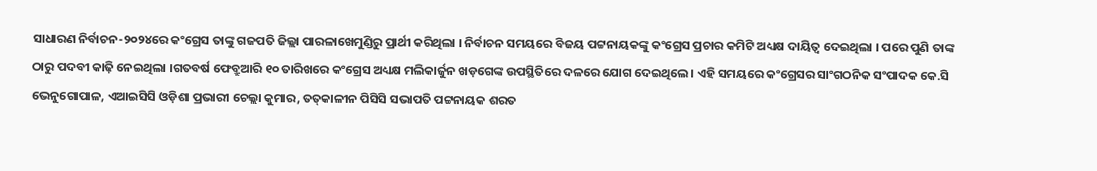ସାଧାରଣ ନିର୍ବାଚନ-୨୦୨୪ରେ କଂଗ୍ରେସ ତାଙ୍କୁ ଗଜପତି ଜିଲ୍ଲା ପାରଳାଖେମୁଣ୍ଡିରୁ ପ୍ରାର୍ଥୀ କରିଥିଲା । ନିର୍ବାଚନ ସମୟରେ ବିଜୟ ପଟ୍ଟନାୟକଙ୍କୁ କଂଗ୍ରେସ ପ୍ରଚାର କମିଟି ଅଧ୍ୟକ୍ଷ ଦାୟିତ୍ବ ଦେଇଥିଲା । ପରେ ପୁଣି ତାଙ୍କ ଠାରୁ ପଦବୀ କାଢ଼ି ନେଇଥିଲା ।ଗତବର୍ଷ ଫେବ୍ରୁଆରି ୧୦ ତାରିଖରେ କଂଗ୍ରେସ ଅଧ୍ୟକ୍ଷ ମଲିକାର୍ଜୁନ ଖଡ଼ଗେଙ୍କ ଉପସ୍ଥିତିରେ ଦଳରେ ଯୋଗ ଦେଇଥିଲେ। ଏହି ସମୟରେ କଂଗ୍ରେସର ସାଂଗଠନିକ ସଂପାଦକ କେ.ସି ଭେନୁଗୋପାଳ, ଏଆଇସିସି ଓଡ଼ିଶା ପ୍ରଭାରୀ ଚେଲ୍ଲା କୁମାର, ତତ୍‌କାଳୀନ ପିସିସି ସଭାପତି ପଟ୍ଟନାୟକ ଶରତ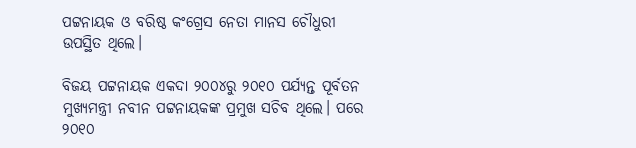ପଟ୍ଟନାୟକ ଓ ବରିଷ୍ଠ କଂଗ୍ରେସ ନେତା ମାନସ ଚୌଧୁରୀ ଉପସ୍ଥିତ ଥିଲେ।

ବିଜୟ ପଟ୍ଟନାୟକ ଏକଦା ୨୦୦୪ରୁ ୨୦୧୦ ପର୍ଯ୍ୟନ୍ତ ପୂର୍ବତନ ମୁଖ୍ୟମନ୍ତ୍ରୀ ନବୀନ ପଟ୍ଟନାୟକଙ୍କ ପ୍ରମୁଖ ସଚିବ ଥିଲେ। ପରେ ୨୦୧୦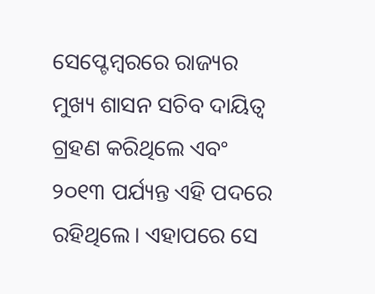ସେପ୍ଟେମ୍ବରରେ ରାଜ୍ୟର ମୁଖ୍ୟ ଶାସନ ସଚିବ ଦାୟିତ୍ବ ଗ୍ରହଣ କରିଥିଲେ ଏବଂ ୨୦୧୩ ପର୍ଯ୍ୟନ୍ତ ଏହି ପଦରେ ରହିଥିଲେ। ଏହାପରେ ସେ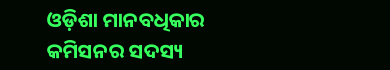ଓଡ଼ିଶା ମାନବଧିକାର କମିସନର ସଦସ୍ୟ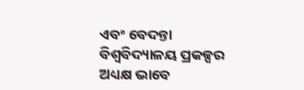ଏବଂ ବେଦନ୍ତା ବିଶ୍ବବିଦ୍ୟାଳୟ ପ୍ରକଳ୍ପର ଅଧ୍ୟକ୍ଷ ଭାବେ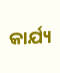କାର୍ଯ୍ୟ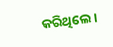କରିଥିଲେ।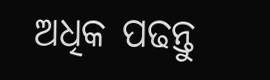ଅଧିକ ପଢନ୍ତୁ